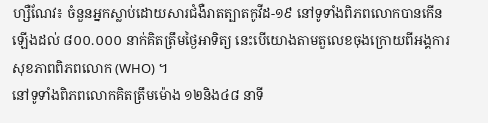ហ្សឺណែវ៖ ចំនួនអ្នកស្លាប់ដោយសារជំងឺរាតត្បាតកូវីដ-១៩ នៅទូទាំងពិភពលោកបានកើនឡើងដល់ ៨០០.០០០ នាក់គិតត្រឹមថ្ងៃអាទិត្យ នេះបើយោងតាមតួលេខចុងក្រោយពីអង្គការសុខភាពពិភពលោក (WHO) ។
នៅទូទាំងពិភពលោកគិតត្រឹមម៉ោង ១២និង៤៨ នាទី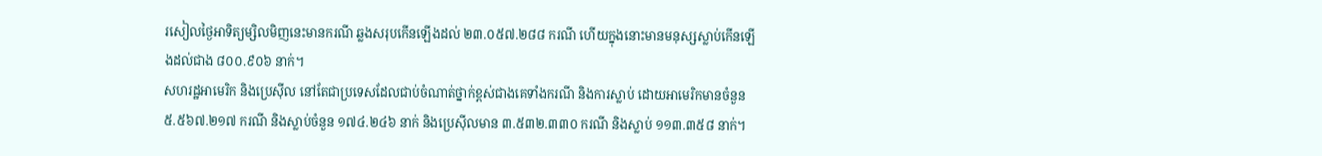រសៀលថ្ងៃអាទិត្យម្សិលមិញនេះមានករណី ឆ្លងសរុបកើនឡើងដល់ ២៣.០៥៧.២៨៨ ករណី ហើយក្នុងនោះមានមនុស្សស្លាប់កើនឡើងដល់ជាង ៨០០.៩០៦ នាក់។
សហរដ្ឋអាមេរិក និងប្រេស៊ីល នៅតែជាប្រទេសដែលជាប់ចំណាត់ថ្នាក់ខ្ពស់ជាងគេទាំងករណី និងការស្លាប់ ដោយអាមេរិកមានចំនួន ៥.៥៦៧.២១៧ ករណី និងស្លាប់ចំនួន ១៧៤.២៤៦ នាក់ និងប្រេស៊ីលមាន ៣.៥៣២.៣៣០ ករណី និងស្លាប់ ១១៣.៣៥៨ នាក់។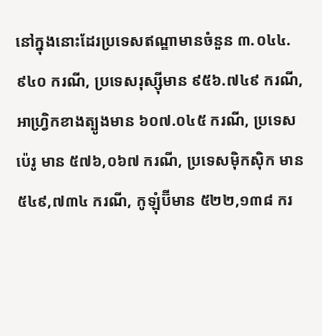នៅក្នុងនោះដែរប្រទេសឥណ្ឌាមានចំនួន ៣.០៤៤.៩៤០ ករណី, ប្រទេសរុស្ស៊ីមាន ៩៥៦.៧៤៩ ករណី, អាហ្វ្រិកខាងត្បូងមាន ៦០៧.០៤៥ ករណី, ប្រទេសប៉េរូ មាន ៥៧៦,០៦៧ ករណី, ប្រទេសម៉ិកស៊ិក មាន ៥៤៩,៧៣៤ ករណី, កូឡុំប៊ីមាន ៥២២,១៣៨ ករ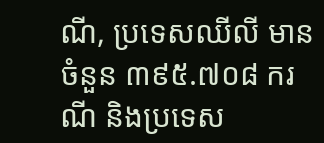ណី, ប្រទេសឈីលី មានចំនួន ៣៩៥.៧០៨ ករណី និងប្រទេស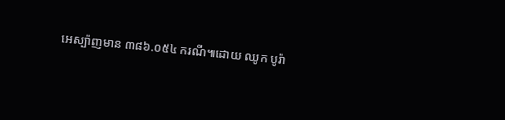អេស្ប៉ាញមាន ៣៨៦.០៥៤ ករណី៕ដោយ ឈូក បូរ៉ា